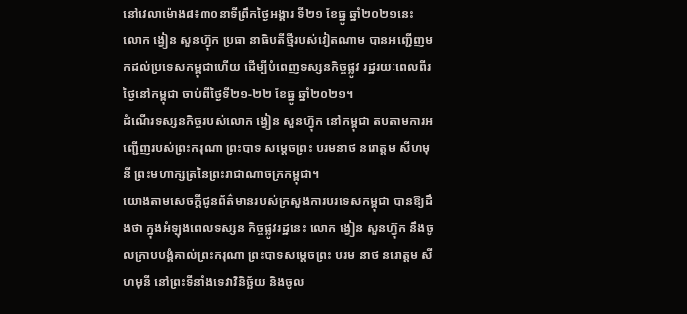នៅវេលាម៉ោង៨៖៣០នាទីព្រឹកថ្ងៃអង្គារ ទី២១ ខែធ្នូ ឆ្នាំ២០២១នេះ លោក ង្វៀន សួនហ៊្វុក ប្រធា នាធិបតីថ្មីរបស់វៀតណាម បានអញ្ជើញមកដល់ប្រទេសកម្ពុជាហើយ ដើម្បីបំពេញទស្សនកិច្ចផ្លូវ រដ្ឋរយៈពេលពីរថ្ងៃនៅកម្ពុជា ចាប់ពីថ្ងៃទី២១-២២ ខែធ្នូ ឆ្នាំ២០២១។
ដំណើរទស្សនកិច្ចរបស់លោក ង្វៀន សួនហ៊្វុក នៅកម្ពុជា តបតាមការអញ្ជើញរបស់ព្រះករុណា ព្រះបាទ សម្ដេចព្រះ បរមនាថ នរោត្តម សីហមុនី ព្រះមហាក្សត្រនៃព្រះរាជាណាចក្រកម្ពុជា។
យោងតាមសេចក្តីជូនព័ត៌មានរបស់ក្រសួងការបរទេសកម្ពុជា បានឱ្យដឹងថា ក្នុងអំឡុងពេលទស្សន កិច្ចផ្លូវរដ្ឋនេះ លោក ង្វៀន សួនហ៊្វុក នឹងចូលក្រាបបង្គំគាល់ព្រះករុណា ព្រះបាទសម្តេចព្រះ បរម នាថ នរោត្តម សីហមុនី នៅព្រះទីនាំងទេវាវិនិច្ឆ័យ និងចូល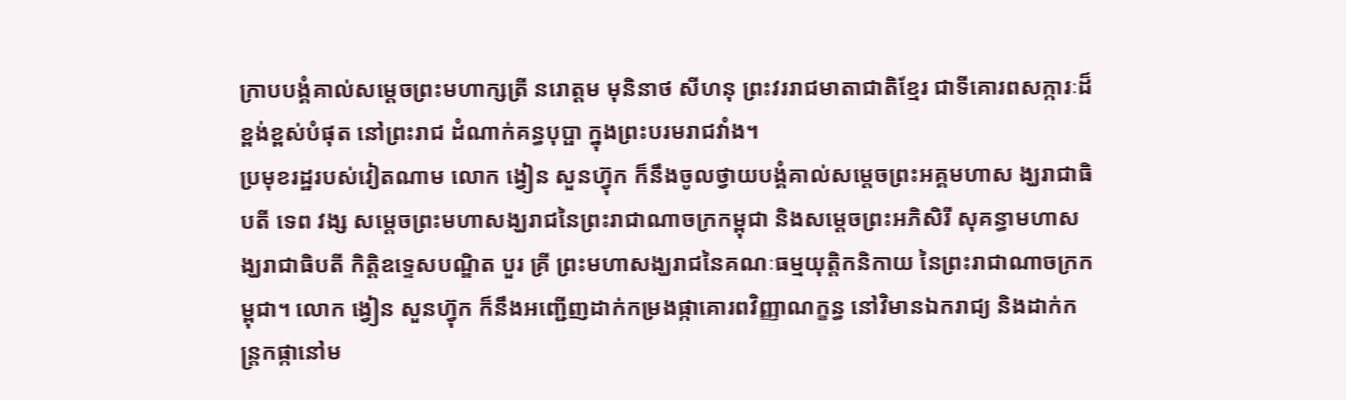ក្រាបបង្គំគាល់សម្តេចព្រះមហាក្សត្រី នរោត្តម មុនិនាថ សីហនុ ព្រះវររាជមាតាជាតិខ្មែរ ជាទីគោរពសក្ការៈដ៏ខ្ពង់ខ្ពស់បំផុត នៅព្រះរាជ ដំណាក់គន្ធបុប្ផា ក្នុងព្រះបរមរាជវាំង។
ប្រមុខរដ្ឋរបស់វៀតណាម លោក ង្វៀន សួនហ៊្វុក ក៏នឹងចូលថ្វាយបង្គំគាល់សម្តេចព្រះអគ្គមហាស ង្ឃរាជាធិបតី ទេព វង្ស សម្តេចព្រះមហាសង្ឃរាជនៃព្រះរាជាណាចក្រកម្ពុជា និងសម្តេចព្រះអភិសិរី សុគន្ធាមហាសង្ឃរាជាធិបតី កិត្តិឧទ្ទេសបណ្ឌិត បួរ គ្រី ព្រះមហាសង្ឃរាជនៃគណៈធម្មយុត្តិកនិកាយ នៃព្រះរាជាណាចក្រកម្ពុជា។ លោក ង្វៀន សួនហ៊្វុក ក៏នឹងអញ្ជើញដាក់កម្រងផ្កាគោរពវិញ្ញាណក្ខន្ធ នៅវិមានឯករាជ្យ និងដាក់កន្ត្រកផ្កានៅម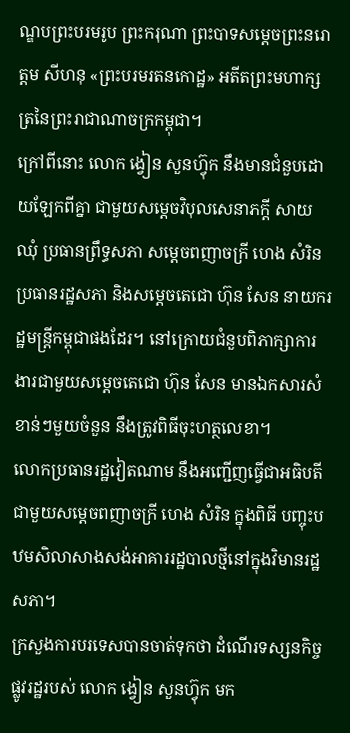ណ្ឌបព្រះបរមរូប ព្រះករុណា ព្រះបាទសម្ដេចព្រះនរោត្ដម សីហនុ «ព្រះបរមរតនកោដ្ឋ» អតីតព្រះមហាក្សត្រនៃព្រះរាជាណាចក្រកម្ពុជា។
ក្រៅពីនោះ លោក ង្វៀន សួនហ៊្វុក នឹងមានជំនួបដោយឡែកពីគ្នា ជាមួយសម្តេចវិបុលសេនាភក្តី សាយ ឈុំ ប្រធានព្រឹទ្ធសភា សម្តេចពញាចក្រី ហេង សំរិន ប្រធានរដ្ឋសភា និងសម្តេចតេជោ ហ៊ុន សែន នាយករដ្ឋមន្ត្រីកម្ពុជាផងដែរ។ នៅក្រោយជំនួបពិភាក្សាការងារជាមួយសម្តេចតេជោ ហ៊ុន សែន មានឯកសារសំខាន់ៗមួយចំនួន នឹងត្រូវពិធីចុះហត្ថលេខា។
លោកប្រធានរដ្ឋវៀតណាម នឹងអញ្ជើញធ្វើជាអធិបតីជាមួយសម្តេចពញាចក្រី ហេង សំរិន ក្នុងពិធី បញ្ចុះបឋមសិលាសាងសង់អាគាររដ្ឋបាលថ្មីនៅក្នុងវិមានរដ្ឋសភា។
ក្រសួងការបរទេសបានចាត់ទុកថា ដំណើរទស្សនកិច្ចផ្លូវរដ្ឋរបស់ លោក ង្វៀន សួនហ៊្វុក មក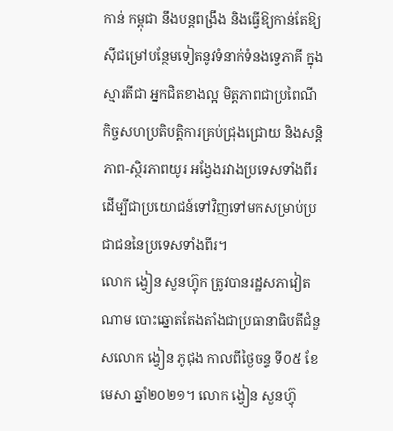កាន់ កម្ពុជា នឹងបន្តពង្រឹង និងធ្វើឱ្យកាន់តែឱ្យស៊ីជម្រៅបន្ថែមទៀតនូវទំនាក់ទំនងទ្វេភាគី ក្នុងស្មារតីជា អ្នកជិតខាងល្អ មិត្តភាពជាប្រពៃណី កិច្ចសហប្រតិបត្តិការគ្រប់ជ្រុងជ្រោយ និងសន្តិភាព-ស្ថិរភាពយូរ អង្វែងរវាងប្រទេសទាំងពីរ ដើម្បីជាប្រយោជន៍ទៅវិញទៅមកសម្រាប់ប្រជាជននៃប្រទេសទាំងពីរ។
លោក ង្វៀន សួនហ៊្វុក ត្រូវបានរដ្ឋសភាវៀតណាម បោះឆ្នោតតែងតាំងជាប្រធានាធិបតីជំនួសលោក ង្វៀន ភូជុង កាលពីថ្ងៃចន្ទ ទី០៥ ខែមេសា ឆ្នាំ២០២១។ លោក ង្វៀន សួនហ៊្វុ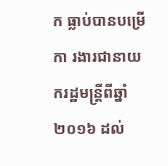ក ធ្លាប់បានបម្រើកា រងារជានាយករដ្ឋមន្ត្រីពីឆ្នាំ២០១៦ ដល់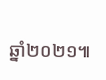ឆ្នាំ២០២១៕